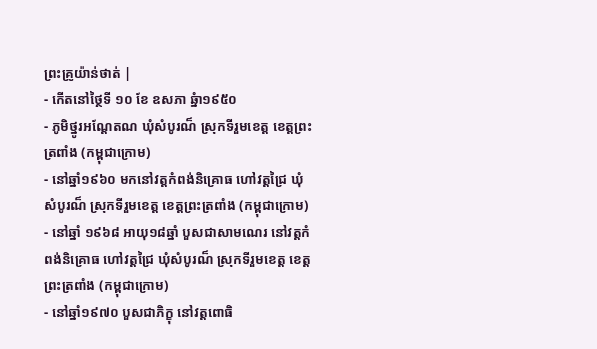ព្រះគ្រូយ៉ាន់ថាត់ |
- កើតនៅថ្ថៃទី ១០ ខែ ឧសភា ឆ្នំា១៩៥០
- ភូមិថ្នូរអណ្តែតណ ឃុំសំបូរណ៏ ស្រុកទីរួមខេត្ត ខេត្តព្រះត្រពាំង (កម្ពុជាក្រោម)
- នៅឆ្នាំ១៩៦០ មកនៅវត្តកំពង់និគ្រោធ ហៅវត្តជ្រៃ ឃុំសំបូរណ៏ ស្រុកទីរួមខេត្ត ខេត្តព្រះត្រពាំង (កម្ពុជាក្រោម)
- នៅឆ្នាំ ១៩៦៨ អាយុ១៨ឆ្នាំ បួសជាសាមណេរ នៅវត្តកំពង់និគ្រោធ ហៅវត្តជ្រៃ ឃុំសំបូរណ៏ ស្រុកទីរួមខេត្ត ខេត្តព្រះត្រពាំង (កម្ពុជាក្រោម)
- នៅឆ្នាំ១៩៧០ បួសជាភិក្ខុ នៅវត្តពោធិ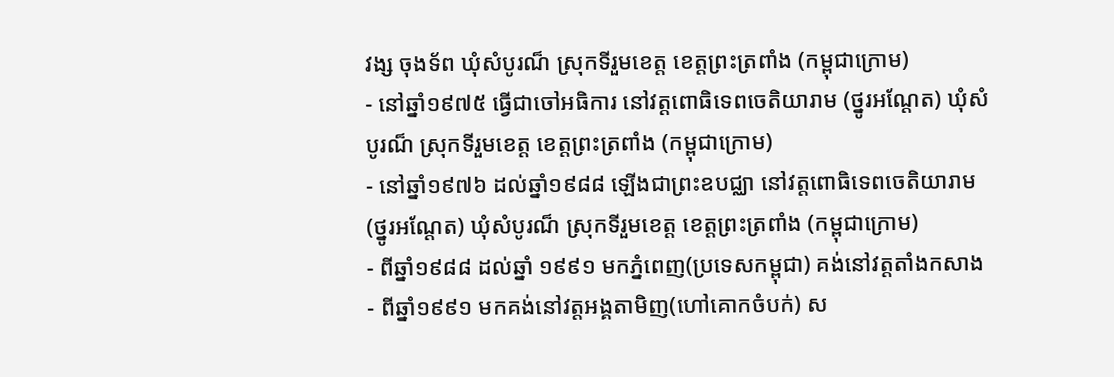វង្ស ចុងទ័ព ឃុំសំបូរណ៏ ស្រុកទីរួមខេត្ត ខេត្តព្រះត្រពាំង (កម្ពុជាក្រោម)
- នៅឆ្នាំ១៩៧៥ ធ្វើជាចៅអធិការ នៅវត្តពោធិទេពចេតិយារាម (ថ្នូរអណ្តែត) ឃុំសំបូរណ៏ ស្រុកទីរួមខេត្ត ខេត្តព្រះត្រពាំង (កម្ពុជាក្រោម)
- នៅឆ្នាំ១៩៧៦ ដល់ឆ្នាំ១៩៨៨ ឡើងជាព្រះឧបជ្ឈា នៅវត្តពោធិទេពចេតិយារាម (ថ្នូរអណ្តែត) ឃុំសំបូរណ៏ ស្រុកទីរួមខេត្ត ខេត្តព្រះត្រពាំង (កម្ពុជាក្រោម)
- ពីឆ្នាំ១៩៨៨ ដល់ឆ្នាំ ១៩៩១ មកភ្នំពេញ(ប្រទេសកម្ពុជា) គង់នៅវត្តតាំងកសាង
- ពីឆ្នាំ១៩៩១ មកគង់នៅវត្តអង្គតាមិញ(ហៅគោកចំបក់) ស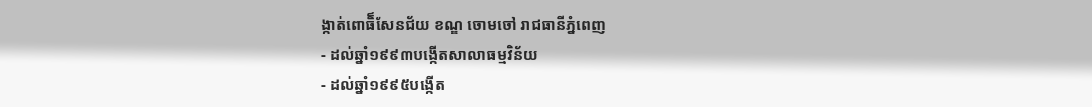ង្កាត់ពោធិ៏សែនជ័យ ខណ្ឌ ចោមចៅ រាជធានីភ្នំពេញ
- ដល់ឆ្នាំ១៩៩៣បង្កើតសាលាធម្មវិន័យ
- ដល់ឆ្នាំ១៩៩៥បង្កើត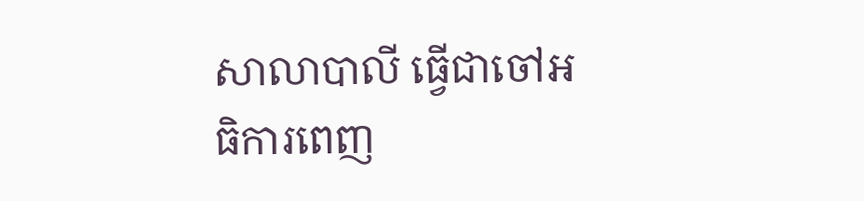សាលាបាលី ធ្វើជាចៅអធិការពេញ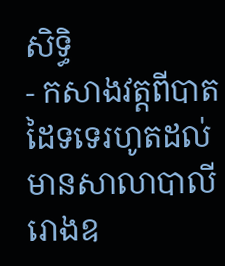សិទ្ធិ
- កសាងវត្តពីបាតដៃទទេរហូតដល់មានសាលាបាលី រោងឧ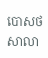បោសថ សាលា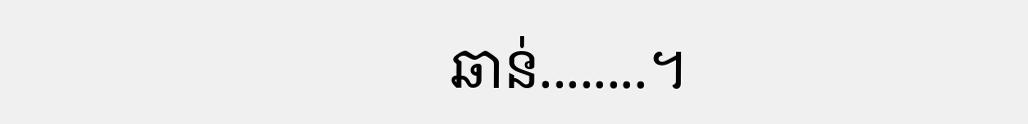ឆាន់........។